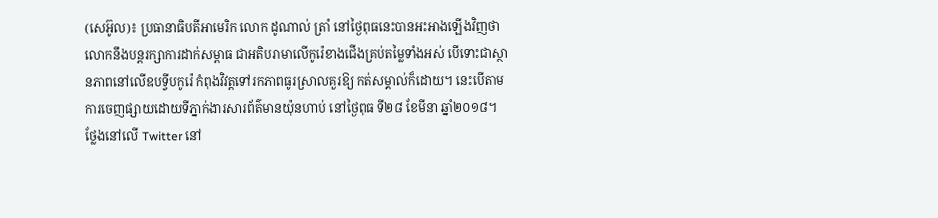(សេអ៊ូល)៖ ប្រធានាធិបតីអាមេរិក លោក ដូណាល់ ត្រាំ នៅថ្ងៃពុធនេះបានអះអាងឡើងវិញថា លោកនឹងបន្តរក្សាការដាក់សម្ពាធ ជាអតិបរាមាលើកូរ៉េខាងជើងគ្រប់តម្លៃទាំងអស់ បើទោះជាស្ថានភាពនៅលើឧបទ្វីបកូរ៉េ កំពុងវិវត្តទៅរកភាពធូរស្រាលគួរឱ្យ កត់សម្គាល់ក៏ដោយ។ នេះបើតាមការចេញផ្សាយដោយទីភ្នាក់ងារសារព័ត៌មានយ៉ុនហាប់ នៅថ្ងៃពុធ ទី២៨ ខែមីនា ឆ្នាំ២០១៨។
ថ្លែងនៅលើ Twitter នៅ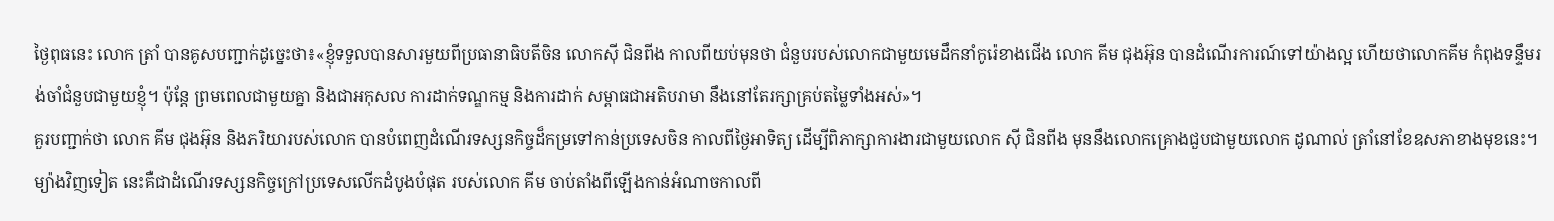ថ្ងៃពុធនេះ លោក ត្រាំ បានគូសបញ្ជាក់ដូច្នេះថា៖«ខ្ញុំទទួលបានសារមួយពីប្រធានាធិបតីចិន លោកស៊ី ជិនពីង កាលពីយប់មុនថា ជំនួបរបស់លោកជាមួយមេដឹកនាំកូរ៉េខាងជើង លោក គីម ជុងអ៊ុន បានដំណើរការណ៍ទៅយ៉ាងល្អ ហើយថាលោកគីម កំពុងទន្ទឹមរង់ចាំជំនួបជាមួយខ្ញុំ។ ប៉ុន្តែ ព្រមពេលជាមួយគ្នា និងជាអកុសល ការដាក់ទណ្ឌកម្ម និងការដាក់ សម្ពាធជាអតិបរាមា នឹងនៅតែរក្សាគ្រប់តម្លៃទាំងអស់»។
គួរបញ្ជាក់ថា លោក គីម ជុងអ៊ុន និងភរិយារបស់លោក បានបំពេញដំណើរទស្សនកិច្ចដ៏កម្រទៅកាន់ប្រទេសចិន កាលពីថ្ងៃអាទិត្យ ដើម្បីពិភាក្សាការងារជាមួយលោក ស៊ី ជិនពីង មុននឹងលោកគ្រោងជួបជាមួយលោក ដូណាល់ ត្រាំនៅខែឧសភាខាងមុខនេះ។ ម្យ៉ាងវិញទៀត នេះគឺជាដំណើរទស្សនកិច្ចក្រៅប្រទេសលើកដំបូងបំផុត របស់លោក គីម ចាប់តាំងពីឡើងកាន់អំណាចកាលពី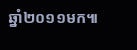ឆ្នាំ២០១១មក៕